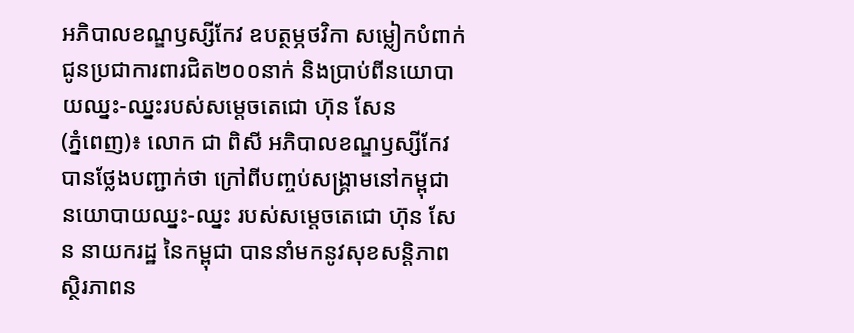អភិបាលខណ្ឌឫស្សីកែវ ឧបត្ថម្ភថវិកា សម្លៀកបំពាក់ជូនប្រជាការពារជិត២០០នាក់ និងប្រាប់ពីនយោបាយឈ្នះ-ឈ្នះរបស់សម្ដេចតេជោ ហ៊ុន សែន
(ភ្នំពេញ)៖ លោក ជា ពិសី អភិបាលខណ្ឌឫស្សីកែវ បានថ្លែងបញ្ជាក់ថា ក្រៅពីបញ្ចប់សង្គ្រាមនៅកម្ពុជា នយោបាយឈ្នះ-ឈ្នះ របស់សម្ដេចតេជោ ហ៊ុន សែន នាយករដ្ឋ នៃកម្ពុជា បាននាំមកនូវសុខសន្តិភាព ស្ថិរភាពន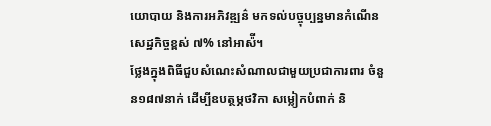យោបាយ និងការអភិវឌ្ឍន៌ មកទល់បច្ចុប្បន្នមានកំណើនសេដ្ឋកិច្ចខ្ពស់ ៧% នៅអាស៉ី។
ថ្លែងក្នុងពិធីជួបសំណេះសំណាលជាមួយប្រជាការពារ ចំនួន១៨៧នាក់ ដើម្បីឧបត្ថម្ភថវិកា សម្លៀកបំពាក់ និ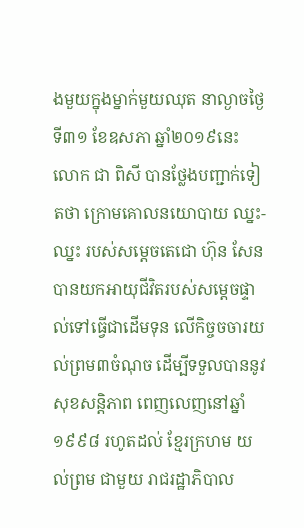ងមួយក្នុងម្នាក់មួយឈុត នាល្ងាចថ្ងៃទី៣១ ខែឧសភា ឆ្នាំ២០១៩នេះ លោក ជា ពិសី បានថ្លែងបញ្ជាក់ទៀតថា ក្រោមគោលនយោបាយ ឈ្នះ-ឈ្នះ របស់សម្ដេចតេជោ ហ៊ុន សែន បានយកអាយុជីវិតរបស់សម្ដេចផ្ទាល់ទៅធ្វើជាដើមទុន លើកិច្ចចចារយល់ព្រម៣ចំណុច ដើម្បីទទួលបាននូវសុខសន្តិភាព ពេញលេញនៅឆ្នាំ១៩៩៨ រហូតដល់ ខ្មែរក្រហម យល់ព្រម ជាមួយ រាជរដ្ឋាភិបាល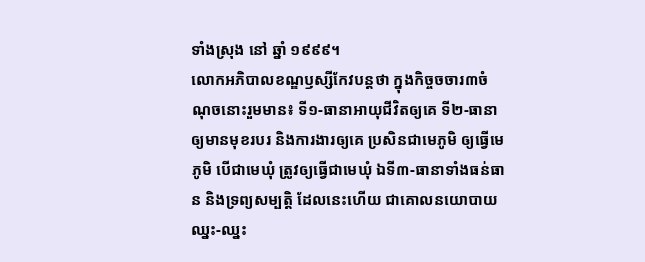ទាំងស្រុង នៅ ឆ្នាំ ១៩៩៩។
លោកអភិបាលខណ្ឌឫស្សីកែវបន្តថា ក្នុងកិច្ចចចារ៣ចំណុចនោះរួមមាន៖ ទី១-ធានាអាយុជីវិតឲ្យគេ ទី២-ធានាឲ្យមានមុខរបរ និងការងារឲ្យគេ ប្រសិនជាមេភូមិ ឲ្យធ្វើមេភូមិ បើជាមេឃុំ ត្រូវឲ្យធ្វើជាមេឃុំ ឯទី៣-ធានាទាំងធន់ធាន និងទ្រព្យសម្បត្តិ ដែលនេះហើយ ជាគោលនយោបាយ ឈ្នះ-ឈ្នះ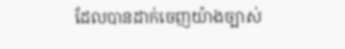ដែលបានដាក់ចេញយ៉ាងច្បាស់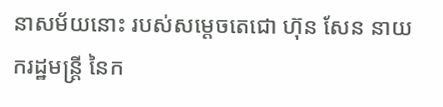នាសម័យនោះ របស់សម្ដេចតេជោ ហ៊ុន សែន នាយករដ្ឋមន្ត្រី នៃក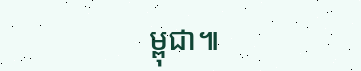ម្ពុជា៕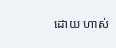ដោយ ហាស់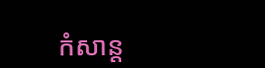កំសាន្ដ